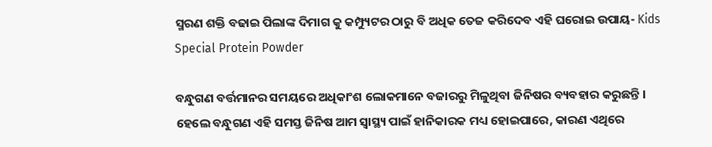ସ୍ମରଣ ଶକ୍ତି ବଢାଇ ପିଲାଙ୍କ ଦିମାଗ କୁ କମ୍ପ୍ୟୁଟର ଠାରୁ ବି ଅଧିକ ତେଜ କରିଦେବ ଏହି ଘରୋଇ ଉପାୟ- Kids Special Protein Powder

ବନ୍ଧୁଗଣ ବର୍ତ୍ତମାନର ସମୟରେ ଅଧିକାଂଶ ଲୋକମାନେ ବଜାରରୁ ମିଳୁଥିବା ଜିନିଷର ବ୍ୟବହାର କରୁଛନ୍ତି । ହେଲେ ବନ୍ଧୁଗଣ ଏହି ସମସ୍ତ ଜିନିଷ ଆମ ସ୍ୱାସ୍ଥ୍ୟ ପାଇଁ ହାନିକାରକ ମଧ୍ୟ ହୋଇପାରେ, କାରଣ ଏଥିରେ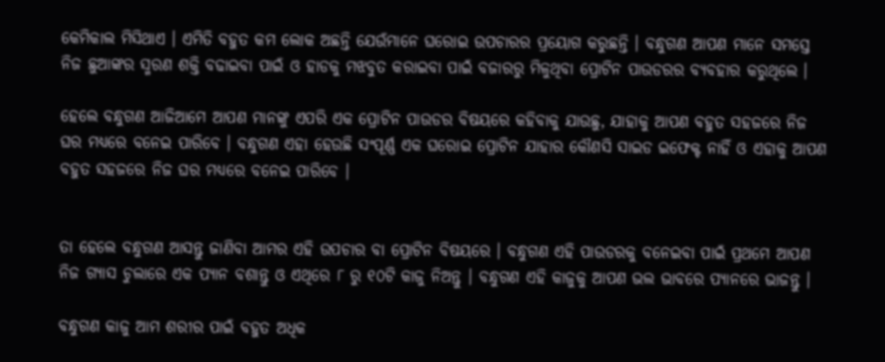କେମିକାଲ ମିସିଥାଏ । ଏମିତି ବହୁତ କମ ଲୋକ ଅଛନ୍ତି ଯେଉଁମାନେ ଘରୋଇ ଉପଚାରର ପ୍ରୟୋଗ କରୁଛନ୍ତି । ବନ୍ଧୁଗଣ ଆପଣ ମାନେ ସମସ୍ତେ ନିଜ ଛୁଆଙ୍କର ସ୍ମରଣ ଶକ୍ତି ବଢାଇବା ପାଇଁ ଓ ହାଡକୁ ମଝବୁତ କରାଇବା ପାଇଁ ବଜାରରୁ ମିଳୁଥିବା ପ୍ରୋଟିନ ପାଉଡରର ବ୍ୟବହାର କରୁଥିଲେ ।

ହେଲେ ବନ୍ଧୁଗଣ ଆଜିଆମେ ଆପଣ ମାନଙ୍କୁ ଏପରି ଏକ ପ୍ରୋଟିନ ପାଉଡର ବିଷୟରେ କହିବାକୁ ଯାଉଛୁ, ଯାହାକୁ ଆପଣ ବହୁତ ସହଜରେ ନିଜ ଘର ମଧ୍ୟରେ ବନେଇ ପାରିବେ । ବନ୍ଧୁଗଣ ଏହା ହେଉଛି ସଂପୂର୍ଣ୍ଣ ଏକ ଘରୋଇ ପ୍ରୋଟିନ ଯାହାର କୌଣସି ସାଇଡ ଇଫେକ୍ଟ ନାହିଁ ଓ ଏହାକୁ ଆପଣ ବହୁତ ସହଜରେ ନିଜ ଘର ମଧ୍ୟରେ ବନେଇ ପାରିବେ ।


ତା ହେଲେ ବନ୍ଧୁଗଣ ଆସନ୍ତୁ ଜାଣିବା ଆମର ଏହି ଉପଚାର ବା ପ୍ରୋଟିନ ବିଷୟରେ । ବନ୍ଧୁଗଣ ଏହି ପାଉଡରକୁ ବନେଇବା ପାଇଁ ପ୍ରଥମେ ଆପଣ ନିଜ ଗ୍ଯାସ ଚୁଲାରେ ଏକ ପ୍ୟାନ ବଶାନ୍ତୁ ଓ ଏଥିରେ ୮ ରୁ ୧୦ଟି କାଜୁ ନିଅନ୍ତୁ । ବନ୍ଧୁଗଣ ଏହି କାଜୁକୁ ଆପଣ ଭଲ ଭାବରେ ପ୍ୟାନରେ ଭାଜନ୍ତୁ ।

ବନ୍ଧୁଗଣ କାଜୁ ଆମ ଶରୀର ପାଇଁ ବହୁତ ଅଧିକ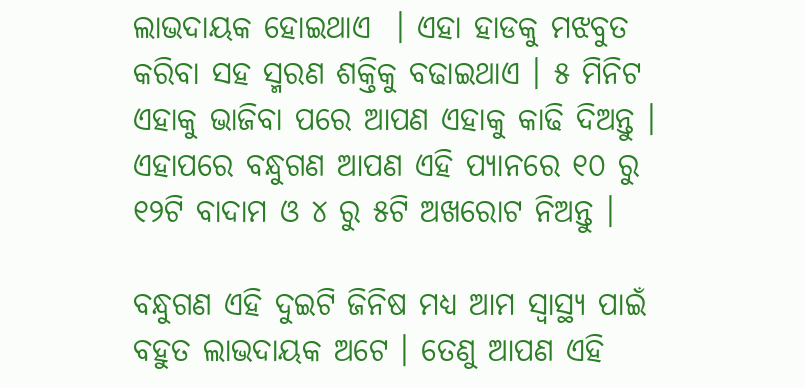ଲାଭଦାୟକ ହୋଇଥାଏ  । ଏହା ହାଡକୁ ମଝବୁତ କରିବା ସହ ସ୍ମରଣ ଶକ୍ତିକୁ ବଢାଇଥାଏ । ୫ ମିନିଟ ଏହାକୁ ଭାଜିବା ପରେ ଆପଣ ଏହାକୁ କାଢି ଦିଅନ୍ତୁ । ଏହାପରେ ବନ୍ଧୁଗଣ ଆପଣ ଏହି ପ୍ୟାନରେ ୧୦ ରୁ ୧୨ଟି ବାଦାମ ଓ ୪ ରୁ ୫ଟି ଅଖରୋଟ ନିଅନ୍ତୁ ।

ବନ୍ଧୁଗଣ ଏହି ଦୁଇଟି ଜିନିଷ ମଧ୍ୟ ଆମ ସ୍ୱାସ୍ଥ୍ୟ ପାଇଁ ବହୁତ ଲାଭଦାୟକ ଅଟେ । ତେଣୁ ଆପଣ ଏହି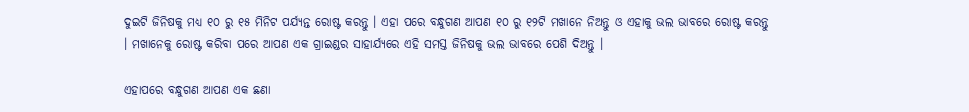ଦୁଇଟି ଜିନିଷକୁ ମଧ୍ୟ ୧୦ ରୁ ୧୫ ମିନିଟ ପର୍ଯ୍ୟନ୍ତ ରୋଷ୍ଟ କରନ୍ତୁ । ଏହା ପରେ ବନ୍ଧୁଗଣ ଆପଣ ୧୦ ରୁ ୧୨ଟି ମଖାନେ ନିଅନ୍ତୁ ଓ ଏହାକୁ ଭଲ ଭାବରେ ରୋଷ୍ଟ କରନ୍ତୁ । ମଖାନେକୁ ରୋଷ୍ଟ କରିବା ପରେ ଆପଣ ଏକ ଗ୍ରାଇଣ୍ଡର ସାହାର୍ଯ୍ୟରେ ଏହି ସମସ୍ତ ଜିନିଷକୁ ଭଲ ଭାବରେ ପେଶି ଦିଅନ୍ତୁ ।

ଏହାପରେ ବନ୍ଧୁଗଣ ଆପଣ ଏକ ଛଣା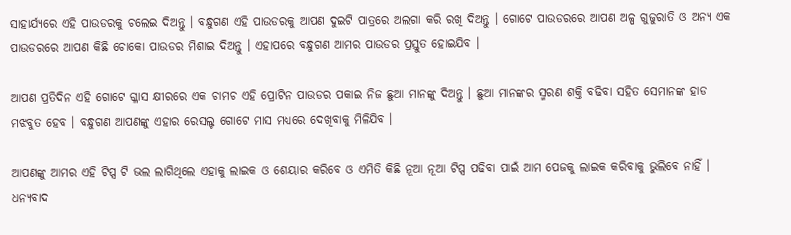ସାହାର୍ଯ୍ୟରେ ଏହି ପାଉଡରକୁ ଚଲେଇ ଦିଅନ୍ତୁ । ବନ୍ଧୁଗଣ ଏହି ପାଉଡରକୁ ଆପଣ ଦୁଇଟି ପାତ୍ରରେ ଅଲଗା କରି ରଖି ଦିଅନ୍ତୁ । ଗୋଟେ ପାଉଡରରେ ଆପଣ ଅଳ୍ପ ଗୁଜୁରାତି ଓ ଅନ୍ୟ ଏକ ପାଉଡରରେ ଆପଣ କିଛି ଚୋକୋ ପାଉଡର ମିଶାଇ ଦିଅନ୍ତୁ । ଏହାପରେ ବନ୍ଧୁଗଣ ଆମର ପାଉଡର ପ୍ରସ୍ତୁତ ହୋଇଯିବ ।

ଆପଣ ପ୍ରତିଦିନ ଏହି ଗୋଟେ ଗ୍ଳାସ କ୍ଷୀରରେ ଏକ ଚାମଚ ଏହି ପ୍ରୋଟିନ ପାଉଡର ପକାଇ ନିଜ ଛୁଆ ମାନଙ୍କୁ ଦିଅନ୍ତୁ । ଛୁଆ ମାନଙ୍କର ସ୍ମରଣ ଶକ୍ତି ବଢିବା ସହିତ ସେମାନଙ୍କ ହାଡ ମଝବୁତ ହେବ । ବନ୍ଧୁଗଣ ଆପଣଙ୍କୁ ଏହାର ରେସଲ୍ଟ ଗୋଟେ ମାସ ମଧ୍ୟରେ ଦେଖିବାକୁ ମିଳିଯିବ ।

ଆପଣଙ୍କୁ ଆମର ଏହି ଟିପ୍ସ ଟି ଭଲ ଲାଗିଥିଲେ ଏହାକୁ ଲାଇକ ଓ ଶେୟାର କରିବେ ଓ ଏମିତି କିଛି ନୂଆ ନୂଆ ଟିପ୍ସ ପଢିବା ପାଇଁ ଆମ ପେଜକୁ ଲାଇକ କରିବାକୁ ଭୁଲିବେ ନାହିଁ । ଧନ୍ୟବାଦ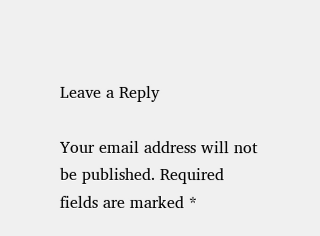Leave a Reply

Your email address will not be published. Required fields are marked *